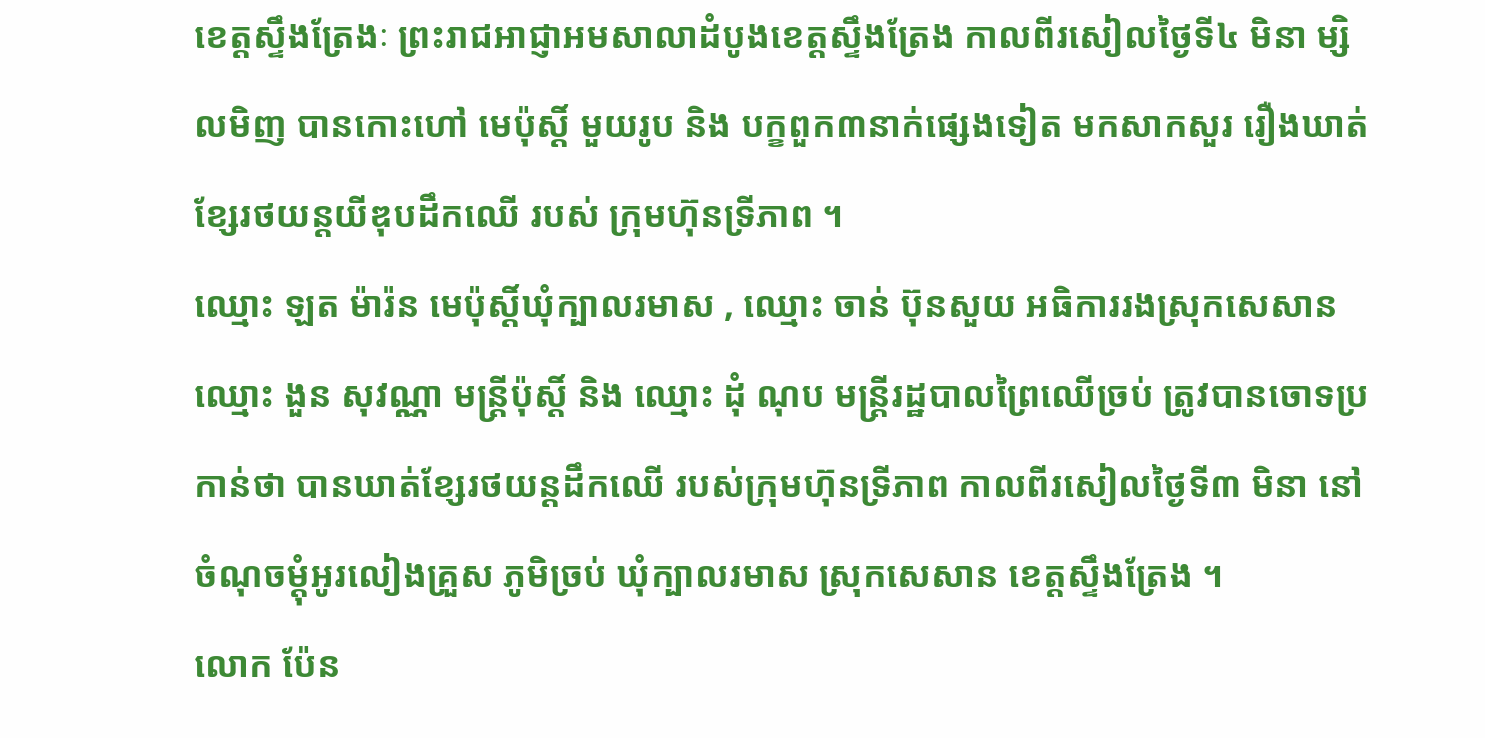ខេត្តស្ទឹងត្រែងៈ ព្រះរាជអាជ្ញាអមសាលាដំបូងខេត្តស្ទឹងត្រែង កាលពីរសៀលថ្ងៃទី៤ មិនា ម្សិលមិញ បានកោះហៅ មេប៉ុស្ដិ៍ មួយរូប និង បក្ខពួក៣នាក់ផ្សេងទៀត មកសាកសួរ រឿងឃាត់ខ្សែរថយន្តយីឌុបដឹកឈើ របស់ ក្រុមហ៊ុនទ្រីភាព ។
ឈ្មោះ ឡត ម៉ារ៉ន មេប៉ុស្ដិ៍ឃុំក្បាលរមាស , ឈ្មោះ ចាន់ ប៊ុនសួយ អធិការរងស្រុកសេសាន ឈ្មោះ ងួន សុវណ្ណា មន្ត្រីប៉ុស្តិ៍ និង ឈ្មោះ ដុំ ណុប មន្ត្រីរដ្ឋបាលព្រៃឈើច្រប់ ត្រូវបានចោទប្រកាន់ថា បានឃាត់ខ្សែរថយន្តដឹកឈើ របស់ក្រុមហ៊ុនទ្រីភាព កាលពីរសៀលថ្ងៃទី៣ មិនា នៅចំណុចម្តុំអូរលៀងគ្រួស ភូមិច្រប់ ឃុំក្បាលរមាស ស្រុកសេសាន ខេត្តស្ទឹងត្រែង ។
លោក ប៉ែន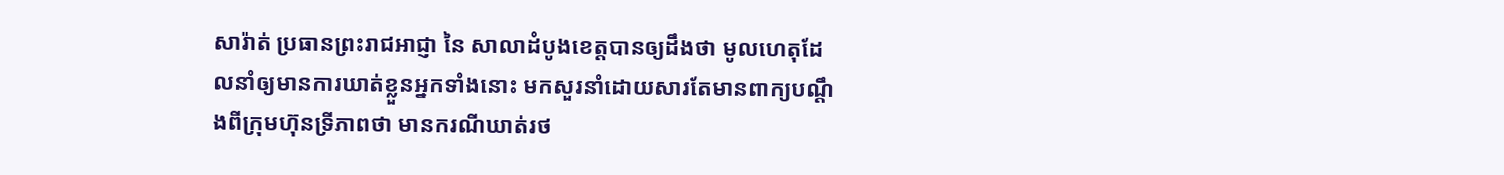សារ៉ាត់ ប្រធានព្រះរាជអាជ្ញា នៃ សាលាដំបូងខេត្តបានឲ្យដឹងថា មូលហេតុដែលនាំឲ្យមានការឃាត់ខ្លួនអ្នកទាំងនោះ មកសួរនាំដោយសារតែមានពាក្យបណ្តឹងពីក្រុមហ៊ុនទ្រីភាពថា មានករណីឃាត់រថ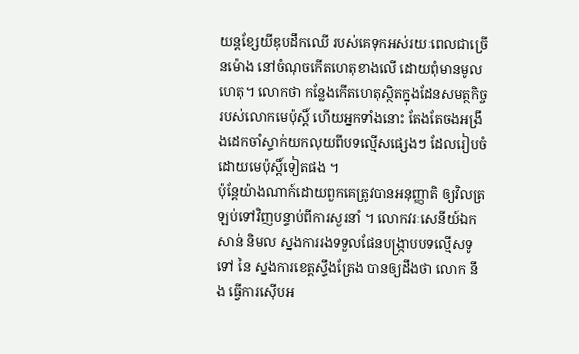យន្តខ្សែយីឌុបដឹកឈើ របស់គេទុកអស់រយៈពេលជាច្រើនម៉ោង នៅចំណុចកើតហេតុខាងលើ ដោយពុំមានមូលហេតុ។ លោកថា កន្លែងកើតហេតុស្ថិតក្នុងដែនសមត្ថកិច្ចរបស់លោកមេប៉ុស្តិ៍ ហើយអ្នកទាំងនោះ តែងតែចងអង្រឹងដេកចាំស្ទាក់យកលុយពីបទល្មើសផ្សេងៗ ដែលរៀបចំដោយមេប៉ុស្តិ៍ទៀតផង ។
ប៉ុន្តែយ៉ាងណាក៍ដោយពួកគេត្រូវបានអនុញ្ញាតិ ឲ្យវិលត្រឡប់ទៅវិញបន្ទាប់ពីការសួរនាំ ។ លោកវរៈសេនីយ៍ឯក សាន់ និមល ស្នងការរងទទួលផែនបង្ក្រាបបទល្មើសទូទៅ នៃ ស្នងការខេត្តស្ទឹងត្រែង បានឲ្យដឹងថា លោក នឹង ធ្វើការស៊ើបអ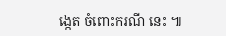ង្កេត ចំពោះករណី នេះ ៕